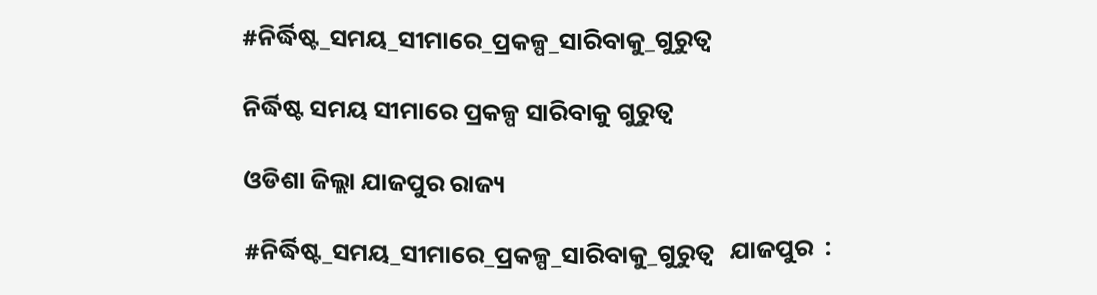#ନିର୍ଦ୍ଧିଷ୍ଟ_ସମୟ_ସୀମାରେ_ପ୍ରକଳ୍ପ_ସାରିବାକୁ_ଗୁରୁତ୍ୱ

ନିର୍ଦ୍ଧିଷ୍ଟ ସମୟ ସୀମାରେ ପ୍ରକଳ୍ପ ସାରିବାକୁ ଗୁରୁତ୍ୱ

ଓଡିଶା ଜିଲ୍ଲା ଯାଜପୁର ରାଜ୍ୟ

#ନିର୍ଦ୍ଧିଷ୍ଟ_ସମୟ_ସୀମାରେ_ପ୍ରକଳ୍ପ_ସାରିବାକୁ_ଗୁରୁତ୍ୱ   ଯାଜପୁର  :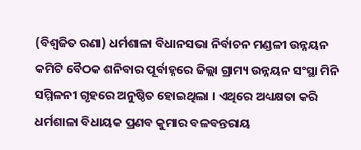(ବିଶ୍ବଜିତ ରଣା) ଧର୍ମଶାଳା ବିଧାନସଭା ନିର୍ବାଚନ ମଣ୍ଡଳୀ ଉନ୍ନୟନ କମିଟି ବୈଠକ ଶନିବାର ପୂର୍ବାହ୍ନରେ ଜିଲ୍ଲା ଗ୍ରାମ୍ୟ ଉନ୍ନୟନ ସଂସ୍ଥା ମିନି ସମ୍ମିଳନୀ ଗୃହରେ ଅନୁଷ୍ଠିତ ହୋଇଥିଲା । ଏଥିରେ ଅଧ୍ୟକ୍ଷତା କରି ଧର୍ମଶାଳା ବିଧାୟକ ପ୍ରଣବ କୁମାର ବଳବନ୍ତରାୟ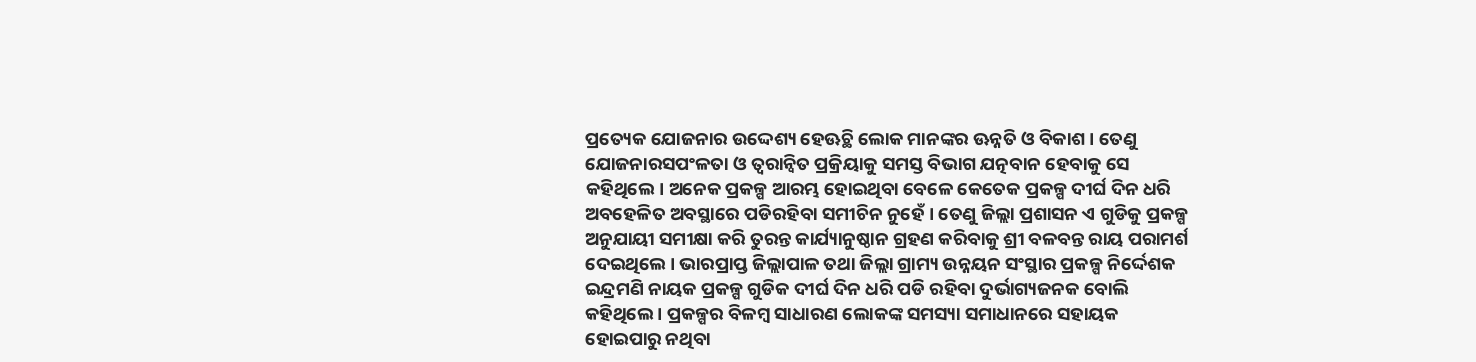ପ୍ରତ୍ୟେକ ଯୋଜନାର ଉଦ୍ଦେଶ୍ୟ ହେଊଚ୍ଥି ଲୋକ ମାନଙ୍କର ଊନ୍ନତି ଓ ବିକାଶ । ତେଣୁ ଯୋଜନାରସପଂଳତା ଓ ତ୍ୱରାନ୍ୱିତ ପ୍ରକ୍ରିୟାକୁ ସମସ୍ତ ବିଭାଗ ଯତ୍ନବାନ ହେବାକୁ ସେ କହିଥିଲେ। ଅନେକ ପ୍ରକଳ୍ପ ଆରମ୍ଭ ହୋଇଥିବା ବେଳେ କେତେକ ପ୍ରକଳ୍ପ ଦୀର୍ଘ ଦିନ ଧରି ଅବହେଳିତ ଅବସ୍ଥାରେ ପଡିରହିବା ସମୀଚିନ ନୁହେଁ । ତେଣୁ ଜିଲ୍ଲା ପ୍ରଶାସନ ଏ ଗୁଡିକୁ ପ୍ରକଳ୍ପ ଅନୁଯାୟୀ ସମୀକ୍ଷା କରି ତୁରନ୍ତ କାର୍ଯ୍ୟାନୁଷ୍ଠାନ ଗ୍ରହଣ କରିବାକୁ ଶ୍ରୀ ବଳବନ୍ତ ରାୟ ପରାମର୍ଶ ଦେଇଥିଲେ । ଭାରପ୍ରାପ୍ତ ଜିଲ୍ଲାପାଳ ତଥା ଜିଲ୍ଲା ଗ୍ରାମ୍ୟ ଉନ୍ନୟନ ସଂସ୍ଥାର ପ୍ରକଳ୍ପ ନିର୍ଦ୍ଦେଶକ ଇନ୍ଦ୍ରମଣି ନାୟକ ପ୍ରକଳ୍ପ ଗୁଡିକ ଦୀର୍ଘ ଦିନ ଧରି ପଡି ରହିବା ଦୁର୍ଭାଗ୍ୟଜନକ ବୋଲି କହିଥିଲେ । ପ୍ରକଳ୍ପର ବିଳମ୍ୱ ସାଧାରଣ ଲୋକଙ୍କ ସମସ୍ୟା ସମାଧାନରେ ସହାୟକ ହୋଇପାରୁ ନଥିବା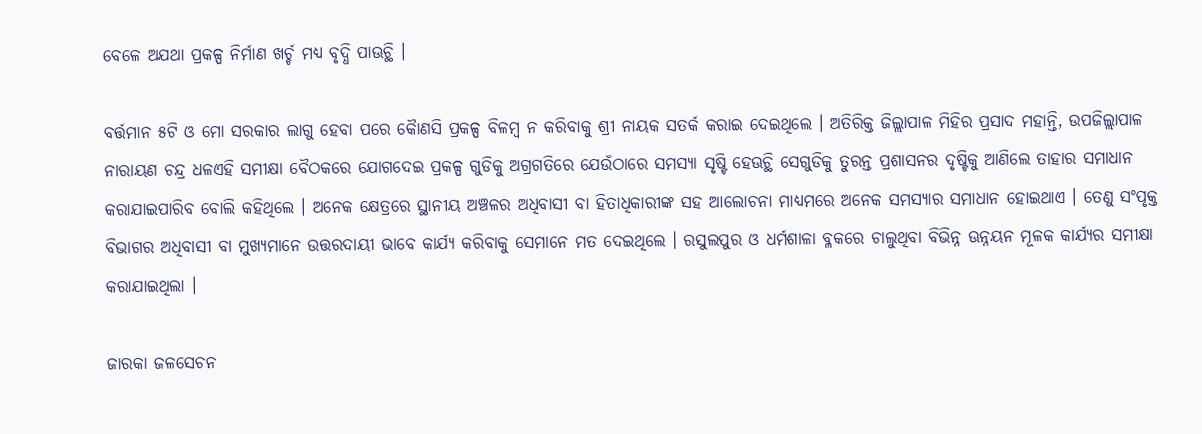ବେଳେ ଅଯଥା ପ୍ରକଳ୍ପ ନିର୍ମାଣ ଖର୍ଚ୍ଚ ମଧ୍ୟ ବୃଦ୍ଧି ପାଊଚ୍ଥି ।

ବର୍ତ୍ତମାନ ୫ଟି ଓ ମୋ ସରକାର ଲାଗୁ ହେବା ପରେ କୈାଣସି ପ୍ରକଳ୍ପ ବିଳମ୍ୱ ନ କରିବାକୁ ଶ୍ରୀ ନାୟକ ସତର୍କ କରାଇ ଦେଇଥିଲେ । ଅତିରିକ୍ତ ଜିଲ୍ଲାପାଳ ମିହିର ପ୍ରସାଦ ମହାନ୍ତି, ଉପଜିଲ୍ଲାପାଳ ନାରାୟଣ ଚନ୍ଦ୍ର ଧଳଏହି ସମୀକ୍ଷା ବୈଠକରେ ଯୋଗଦେଇ ପ୍ରକଳ୍ପ ଗୁଡିକୁ ଅଗ୍ରଗତିରେ ଯେଉଁଠାରେ ସମସ୍ୟା ସୃଷ୍ଟି ହେଊଚ୍ଥି ସେଗୁଡିକୁ ତୁରନ୍ତ ପ୍ରଶାସନର ଦୃଷ୍ଟିକୁ ଆଣିଲେ ତାହାର ସମାଧାନ କରାଯାଇପାରିବ ବୋଲି କହିଥିଲେ । ଅନେକ କ୍ଷେତ୍ରରେ ସ୍ଥାନୀୟ ଅଞ୍ଚଳର ଅଧିବାସୀ ବା ହିତାଧିକାରୀଙ୍କ ସହ ଆଲୋଚନା ମାଧ୍ୟମରେ ଅନେକ ସମସ୍ୟାର ସମାଧାନ ହୋଇଥାଏ । ତେଣୁ ସଂପୃକ୍ତ ବିଭାଗର ଅଧିବାସୀ ବା ମୁଖ୍ୟମାନେ ଉତ୍ତରଦାୟୀ ଭାବେ କାର୍ଯ୍ୟ କରିବାକୁ ସେମାନେ ମତ ଦେଇଥିଲେ । ରସୁଲପୁର ଓ ଧର୍ମଶାଳା ବ୍ଳକରେ ଚାଲୁଥିବା ବିଭିନ୍ନ ଊନ୍ନୟନ ମୂଳକ କାର୍ଯ୍ୟର ସମୀକ୍ଷା କରାଯାଇଥିଲା ।

ଜାରକା ଜଳସେଚନ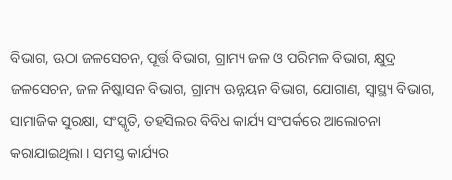ବିଭାଗ, ଊଠା ଜଳସେଚନ, ପୂର୍ତ୍ତ ବିଭାଗ, ଗ୍ରାମ୍ୟ ଜଳ ଓ ପରିମଳ ବିଭାଗ, କ୍ଷୁଦ୍ର ଜଳସେଚନ, ଜଳ ନିଷ୍କାସନ ବିଭାଗ, ଗ୍ରାମ୍ୟ ଊନ୍ନୟନ ବିଭାଗ, ଯୋଗାଣ, ସ୍ୱାସ୍ଥ୍ୟ ବିଭାଗ, ସାମାଜିକ ସୁରକ୍ଷା, ସଂସ୍କୃତି, ତହସିଲର ବିବିଧ କାର୍ଯ୍ୟ ସଂପର୍କରେ ଆଲୋଚନା କରାଯାଇଥିଲା । ସମସ୍ତ କାର୍ଯ୍ୟର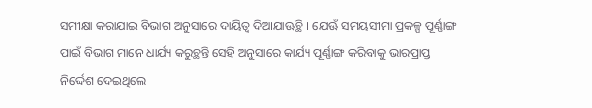ସମୀକ୍ଷା କରାଯାଇ ବିଭାଗ ଅନୁସାରେ ଦାୟିତ୍ୱ ଦିଆଯାଊଚ୍ଥି । ଯେଊଁ ସମୟସୀମା ପ୍ରକଳ୍ପ ପୂର୍ଣ୍ଣାଙ୍ଗ ପାଇଁ ବିଭାଗ ମାନେ ଧାର୍ଯ୍ୟ କରୁଚ୍ଥନ୍ତି ସେହି ଅନୁସାରେ କାର୍ଯ୍ୟ ପୂର୍ଣ୍ଣାଙ୍ଗ କରିବାକୁ ଭାରପ୍ରାପ୍ତ ନିର୍ଦ୍ଦେଶ ଦେଇଥିଲେ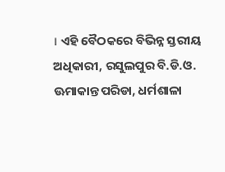। ଏହି ବୈଠକରେ ବିଭିନ୍ନ ସ୍ତରୀୟ ଅଧିକାରୀ, ରସୁଲପୁର ବି.ଡି.ଓ. ଊମାକାନ୍ତ ପରିଡା, ଧର୍ମଶାଳା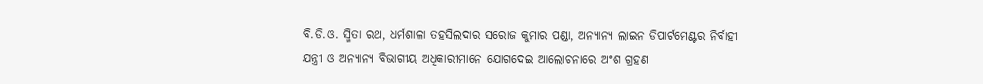ବି.ଡି.ଓ. ସ୍ମିତା ରଥ, ଧର୍ମଶାଳା ତହସିଲଦାର ସରୋଜ କୁମାର ପଣ୍ଡା, ଅନ୍ୟାନ୍ୟ ଲାଇନ ଡିପାର୍ଟମେଣ୍ଟର ନିର୍ବାହୀ ଯନ୍ତ୍ରୀ ଓ ଅନ୍ୟାନ୍ୟ ବିଭାଗୀୟ ଅଧିକାରୀମାନେ ଯୋଗଦେଇ ଆଲୋଚନାରେ ଅଂଶ ଗ୍ରହଣ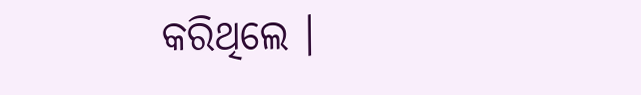କରିଥିଲେ ।